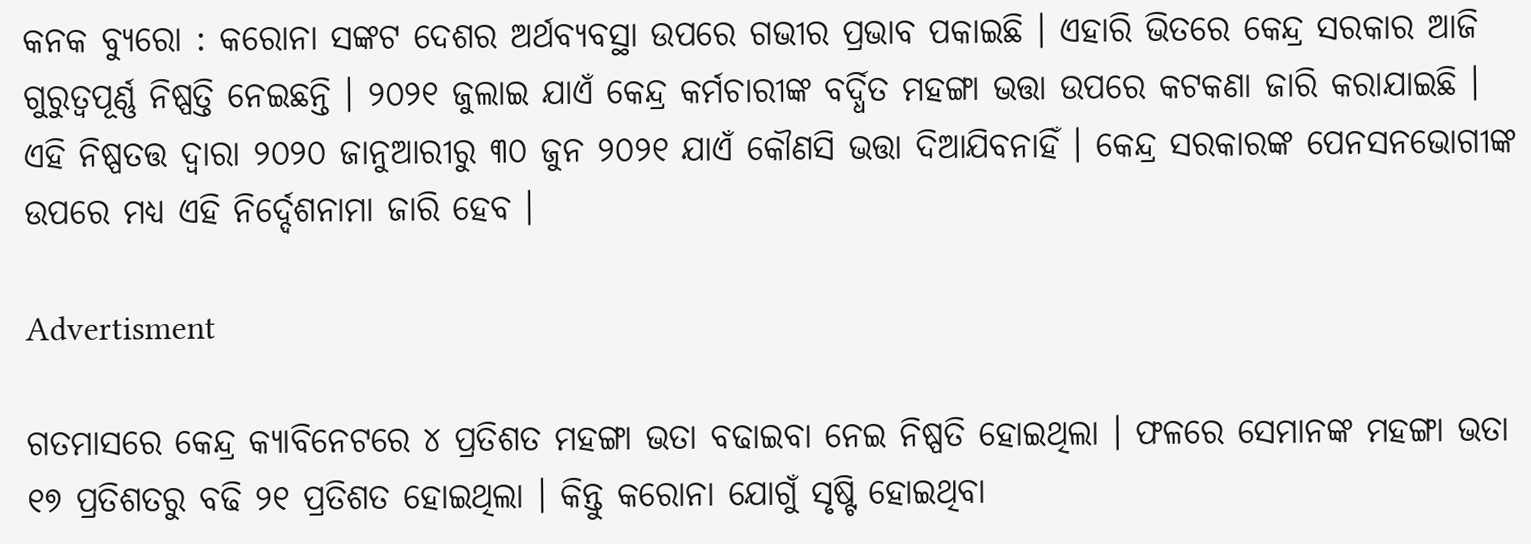କନକ ବ୍ୟୁରୋ : କରୋନା ସଙ୍କଟ ଦେଶର ଅର୍ଥବ୍ୟବସ୍ଥା ଉପରେ ଗଭୀର ପ୍ରଭାବ ପକାଇଛି । ଏହାରି ଭିତରେ କେନ୍ଦ୍ର ସରକାର ଆଜି ଗୁରୁତ୍ୱପୂର୍ଣ୍ଣ ନିଷ୍ପତ୍ତି ନେଇଛନ୍ତି । ୨୦୨୧ ଜୁଲାଇ ଯାଏଁ କେନ୍ଦ୍ର କର୍ମଚାରୀଙ୍କ ବର୍ଦ୍ଧିତ ମହଙ୍ଗା ଭତ୍ତା ଉପରେ କଟକଣା ଜାରି କରାଯାଇଛି । ଏହି ନିଷ୍ପତତ୍ତ ଦ୍ୱାରା ୨୦୨୦ ଜାନୁଆରୀରୁ ୩୦ ଜୁନ ୨୦୨୧ ଯାଏଁ କୌଣସି ଭତ୍ତା ଦିଆଯିବନାହିଁ । କେନ୍ଦ୍ର ସରକାରଙ୍କ ପେନସନଭୋଗୀଙ୍କ ଉପରେ ମଧ୍ୟ ଏହି ନିର୍ଦ୍ଦେଶନାମା ଜାରି ହେବ ।

Advertisment

ଗତମାସରେ କେନ୍ଦ୍ର କ୍ୟାବିନେଟରେ ୪ ପ୍ରତିଶତ ମହଙ୍ଗା ଭତା ବଢାଇବା ନେଇ ନିଷ୍ପତି ହୋଇଥିଲା । ଫଳରେ ସେମାନଙ୍କ ମହଙ୍ଗା ଭତା ୧୭ ପ୍ରତିଶତରୁ ବଢି ୨୧ ପ୍ରତିଶତ ହୋଇଥିଲା । କିନ୍ତୁ କରୋନା ଯୋଗୁଁ ସୃଷ୍ଟି ହୋଇଥିବା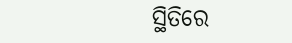ସ୍ଥିତିରେ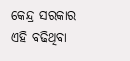କେନ୍ଦ୍ର ସରକାର ଏହି ବଢିଥିବା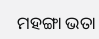ମହଙ୍ଗା ଭତା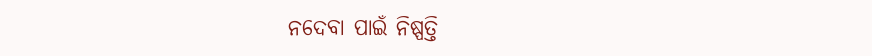ନଦେବା ପାଇଁ ନିଷ୍ପତ୍ତି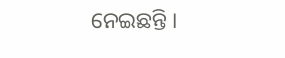ନେଇଛନ୍ତି ।